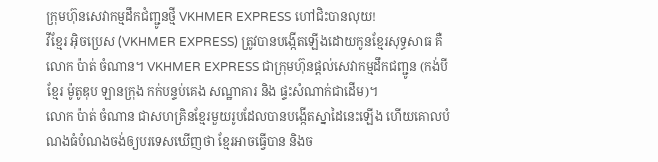ក្រុមហ៊ុនសេវាកម្មដឹកជំញ្ជូនថ្មី VKHMER EXPRESS ហៅជិះបានលុយ!
វីខ្មែរ អុិចប្រេស (VKHMER EXPRESS) ត្រូវបានបង្កើតឡើងដោយកូនខ្មែរសុទ្ធសាធ គឺលោក ប៉ាត់ ចំណាន។ VKHMER EXPRESS ជាក្រុមហ៊ុនផ្តល់សេវាកម្មដឹកជញ្ជូន (កង់បី ខ្មែរ ម៉ូតូឌុប ឡានក្រុង កក់បន្ទប់គេង សណ្ឋាគារ និង ផ្ទះសំណាក់ជាដើម)។
លោក ប៉ាត់ ចំណាន ជាសហគ្រិនខ្មែរមួយរូបដែលបានបង្កើតស្នាដៃនេះឡើង ហើយគោលបំណងធំបំណងចង់ឲ្យបរទេសឃើញថា ខ្មែរអាចធ្វើបាន និងច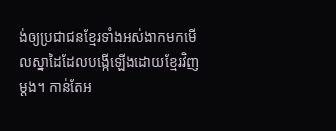ង់ឲ្យប្រជាជនខ្មែរទាំងអស់ងាកមកមើលស្នាដៃដែលបង្កើឡើងដោយខ្មែរវិញម្តង។ កាន់តែអ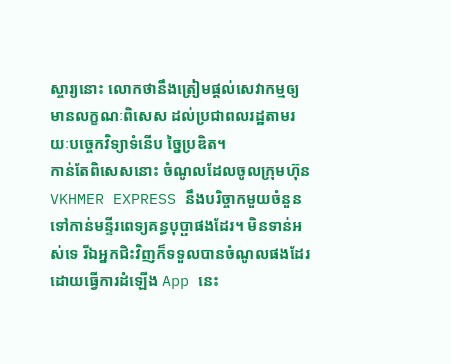ស្ចារ្យនោះ លោកថានឹងត្រៀមផ្តល់សេវាកម្មឲ្យមានលក្ខណៈពិសេស ដល់ប្រជាពលរដ្ឋតាមរយៈបច្ចេកវិទ្យាទំនើប ច្នៃប្រឌិត។
កាន់តែពិសេសនោះ ចំណូលដែលចូលក្រុមហ៊ុន VKHMER EXPRESS នឹងបរិច្ចាកមួយចំនួនទៅកាន់មន្ទីរពេទ្យគន្ធបុប្ផាផងដែរ។ មិនទាន់អស់ទេ រីឯអ្នកជិះវិញក៏ទទួលបានចំណូលផងដែរ ដោយធ្វើការដំឡើង App នេះ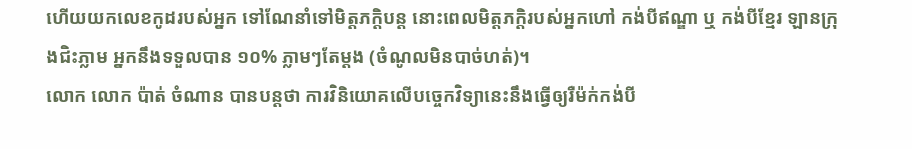ហើយយកលេខកូដរបស់អ្នក ទៅណែនាំទៅមិត្តភក្តិបន្ត នោះពេលមិត្តភក្តិរបស់អ្នកហៅ កង់បីឥណ្ឌា ឬ កង់បីខ្មែរ ឡានក្រុងជិះភ្លាម អ្នកនឹងទទួលបាន ១០% ភ្លាមៗតែម្តង (ចំណូលមិនបាច់ហត់)។
លោក លោក ប៉ាត់ ចំណាន បានបន្តថា ការវិនិយោគលើបច្ចេកវិទ្យានេះនឹងធ្វើឲ្យរឺម៉ក់កង់បី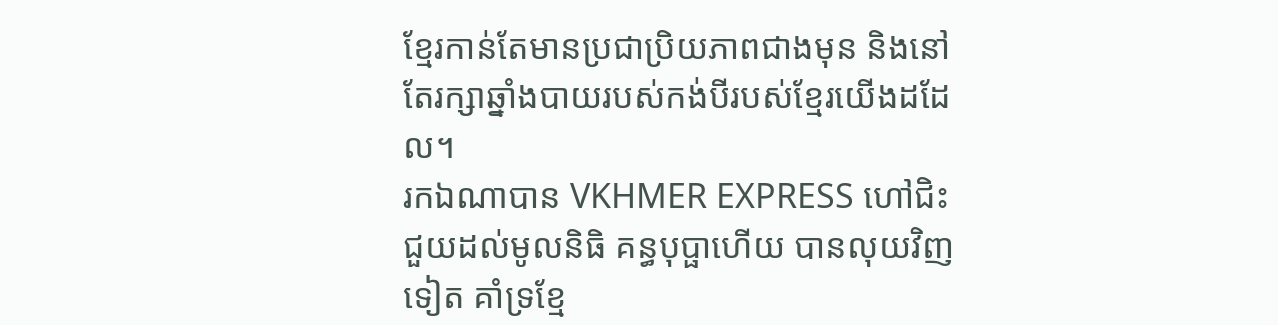ខែ្មរកាន់តែមានប្រជាប្រិយភាពជាងមុន និងនៅតែរក្សាឆ្នាំងបាយរបស់កង់បីរបស់ខ្មែរយើងដដែល។
រកឯណាបាន VKHMER EXPRESS ហៅជិះជួយដល់មូលនិធិ គន្ធបុប្ផាហើយ បានលុយវិញទៀត គាំទ្រខ្មែ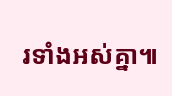រទាំងអស់គ្នា៕